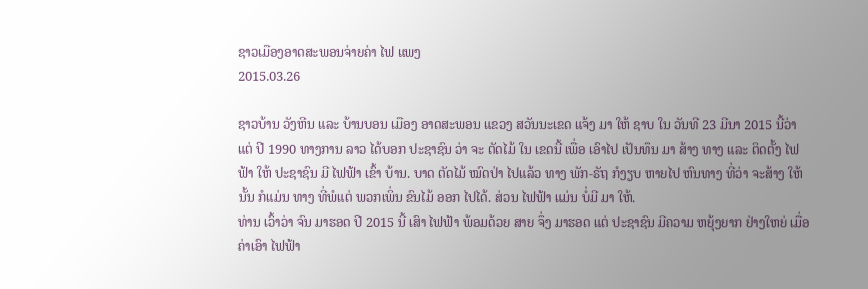ຊາວເມືອງອາດສະພອນຈ່າຍຄ່າ ໄຟ ແພງ
2015.03.26

ຊາວບ້ານ ວັງຫີນ ແລະ ບ້ານບອນ ເມືອງ ອາດສະພອນ ແຂວງ ສວັນນະເຂດ ແຈ້ງ ມາ ໃຫ້ ຊາບ ໃນ ວັນທີ 23 ມີນາ 2015 ນີ້ວ່າ ແຕ່ ປີ 1990 ທາງການ ລາວ ໄດ້ບອກ ປະຊາຊົນ ວ່າ ຈະ ຕັດໄມ້ ໃນ ເຂດນີ້ ເພື່ອ ເອົາໄປ ເປັນທຶນ ມາ ສ້າງ ທາງ ແລະ ຕິດຕັ້ງ ໄຟຟ້າ ໃຫ້ ປະຊາຊົນ ມີ ໄຟຟ້າ ເຂົ້າ ບ້ານ. ບາດ ຕັດໄມ້ ໝົດປ່າ ໄປແລ້ວ ທາງ ພັກ-ຣັຖ ກໍງຽບ ຫາຍໄປ ຫົນທາງ ທີ່ວ່າ ຈະສ້າງ ໃຫ້ ນັ້ນ ກໍແມ່ນ ທາງ ທີ່ພໍແຕ່ ພວກເພິ່ນ ຂົນໄມ້ ອອກ ໄປໄດ້. ສ່ວນ ໄຟຟ້າ ແມ່ນ ບໍ່ມີ ມາ ໃຫ້.
ທ່ານ ເວົ້າວ່າ ຈົນ ມາຮອດ ປີ 2015 ນີ້ ເສົາ ໄຟຟ້າ ພ້ອມດ້ວຍ ສາຍ ຈຶ່ງ ມາຮອດ ແຕ່ ປະຊາຊົນ ມີຄວາມ ຫຍຸ້ງຍາກ ຢ່າງໃຫຍ່ ເມື່ອ ຄ່າເອົາ ໄຟຟ້າ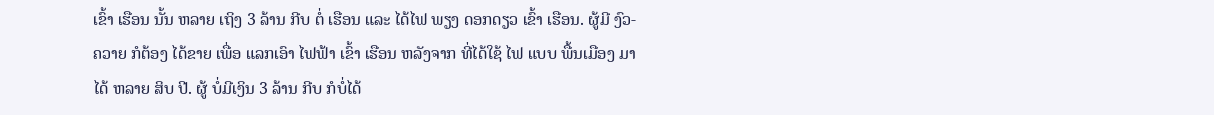ເຂົ້າ ເຮືອນ ນັ້ນ ຫລາຍ ເຖິງ 3 ລ້ານ ກີບ ຕໍ່ ເຮືອນ ແລະ ໄດ້ໄຟ ພຽງ ດອກດຽວ ເຂົ້າ ເຮືອນ. ຜູ້ມີ ງົວ-ຄວາຍ ກໍຕ້ອງ ໄດ້ຂາຍ ເພື່ອ ແລກເອົາ ໄຟຟ້າ ເຂົ້າ ເຮືອນ ຫລັງຈາກ ທີ່ໄດ້ໃຊ້ ໄຟ ແບບ ພື້ນເມືອງ ມາໄດ້ ຫລາຍ ສິບ ປີ. ຜູ້ ບໍ່ມີເງິນ 3 ລ້ານ ກີບ ກໍບໍ່ໄດ້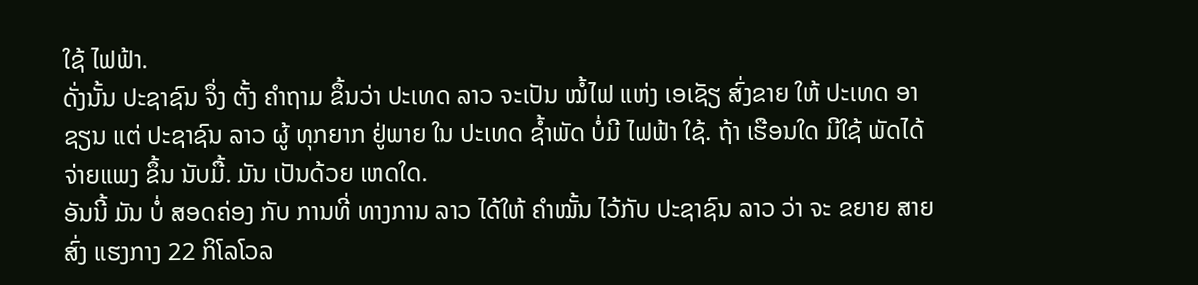ໃຊ້ ໄຟຟ້າ.
ດັ່ງນັ້ນ ປະຊາຊົນ ຈຶ່ງ ຕັ້ງ ຄໍາຖາມ ຂຶ້ນວ່າ ປະເທດ ລາວ ຈະເປັນ ໝໍ້ໄຟ ແຫ່ງ ເອເຊັຽ ສົ່ງຂາຍ ໃຫ້ ປະເທດ ອາຊຽນ ແຕ່ ປະຊາຊົນ ລາວ ຜູ້ ທຸກຍາກ ຢູ່ພາຍ ໃນ ປະເທດ ຊໍ້າພັດ ບໍ່ມີ ໄຟຟ້າ ໃຊ້. ຖ້າ ເຮືອນໃດ ມີໃຊ້ ພັດໄດ້ ຈ່າຍແພງ ຂຶ້ນ ນັບມື້. ມັນ ເປັນດ້ວຍ ເຫດໃດ.
ອັນນີ້ ມັນ ບໍ່ ສອດຄ່ອງ ກັບ ການທີ່ ທາງການ ລາວ ໄດ້ໃຫ້ ຄຳໝັ້ນ ໄວ້ກັບ ປະຊາຊົນ ລາວ ວ່າ ຈະ ຂຍາຍ ສາຍສົ່ງ ແຮງກາງ 22 ກິໂລໂວລ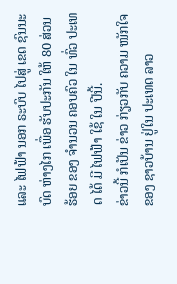ແລະ ໄຟຟ້າ ນອກ ຣະບົບ ໄປສູ່ ເຂດ ຊົນນະບົດ ຫ່າງໄກ ເພື່ອ ຮັບປະກັນ ໃຫ້ 80 ສ່ວນຮ້ອຍ ຂອງ ຈຳນວນ ຄອບຄົວ ໃນ ທົ່ວ ປະເທດ ໄດ້ ມີ ໄຟຟ້າ ໃຊ້ ໃນ ປີນີ້.
ຂ່າວນີ້ ກໍເປັນ ຂ່າວ ກ່ຽວກັບ ຄວາມ ໜັກໃຈ ຂອງ ຊາວບ້ານ ຢູ່ໃນ ປະເທດ ລາວ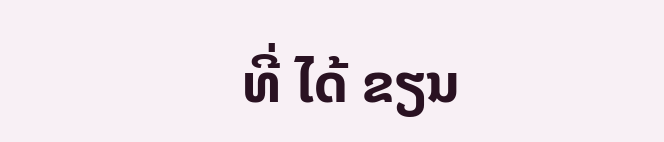ທີ່ ໄດ້ ຂຽນ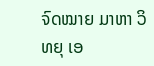ຈົດໝາຍ ມາຫາ ວິທຍຸ ເອ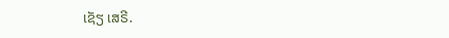ເຊັຽ ເສຣີ.